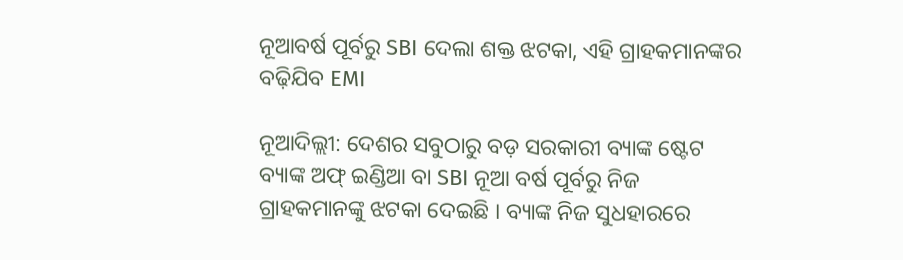ନୂଆବର୍ଷ ପୂର୍ବରୁ SBI ଦେଲା ଶକ୍ତ ଝଟକା, ଏହି ଗ୍ରାହକମାନଙ୍କର ବଢ଼ିଯିବ EMI

ନୂଆଦିଲ୍ଲୀ: ଦେଶର ସବୁଠାରୁ ବଡ଼ ସରକାରୀ ବ୍ୟାଙ୍କ ଷ୍ଟେଟ ବ୍ୟାଙ୍କ ଅଫ୍ ଇଣ୍ଡିଆ ବା SBI ନୂଆ ବର୍ଷ ପୂର୍ବରୁ ନିଜ ଗ୍ରାହକମାନଙ୍କୁ ଝଟକା ଦେଇଛି । ବ୍ୟାଙ୍କ ନିଜ ସୁଧହାରରେ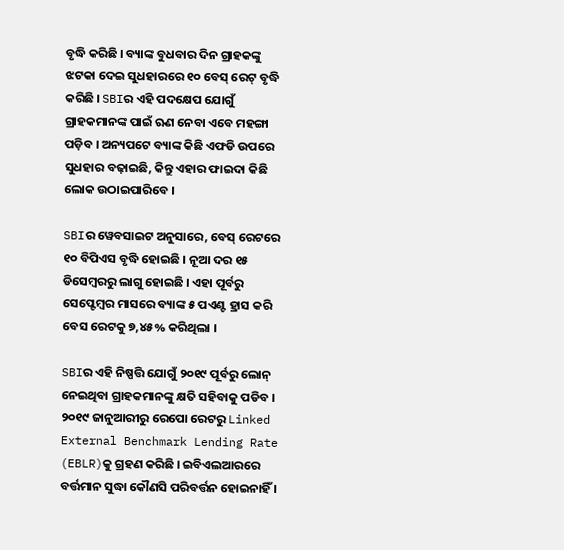ବୃଦ୍ଧି କରିଛି । ବ୍ୟାଙ୍କ ବୁଧବାର ଦିନ ଗ୍ରାହକଙ୍କୁ ଝଟକା ଦେଇ ସୁଧହାରରେ ୧୦ ବେସ୍ ରେଟ୍ ବୃଦ୍ଧି କରିଛି । SBIର ଏହି ପଦକ୍ଷେପ ଯୋଗୁଁ ଗ୍ରାହକମାନଙ୍କ ପାଇଁ ଋଣ ନେବା ଏବେ ମହଙ୍ଗା ପଡ଼ିବ । ଅନ୍ୟପଟେ ବ୍ୟାଙ୍କ କିଛି ଏଫଡି ଉପରେ ସୁଧହାର ବଢ଼ାଇଛି, କିନ୍ତୁ ଏହାର ଫାଇଦା କିଛି ଲୋକ ଉଠାଇପାରିବେ ।

SBIର ୱେବସାଇଟ ଅନୁସାରେ, ବେସ୍ ରେଟରେ ୧୦ ବିପିଏସ ବୃଦ୍ଧି ହୋଇଛି । ନୂଆ ଦର ୧୫ ଡିସେମ୍ବରରୁ ଲାଗୁ ହୋଇଛି । ଏହା ପୂର୍ବରୁ ସେପ୍ଟେମ୍ବର ମାସରେ ବ୍ୟାଙ୍କ ୫ ପଏଣ୍ଟ ହ୍ରାସ କରି ବେସ ରେଟକୁ ୭,୪୫% କରିଥିଲା ।

SBIର ଏହି ନିଷ୍ପତ୍ତି ଯୋଗୁଁ ୨୦୧୯ ପୂର୍ବରୁ ଲୋନ୍ ନେଇଥିବା ଗ୍ରାହକମାନଙ୍କୁ କ୍ଷତି ସହିବାକୁ ପଡିବ । ୨୦୧୯ ଜାନୁଆରୀରୁ ରେପୋ ରେଟରୁ Linked External Benchmark Lending Rate (EBLR)କୁ ଗ୍ରହଣ କରିଛି । ଇବିଏଲଆରରେ ବର୍ତ୍ତମାନ ସୁଦ୍ଧା କୌଣସି ପରିବର୍ତ୍ତନ ହୋଇନାହିଁ ।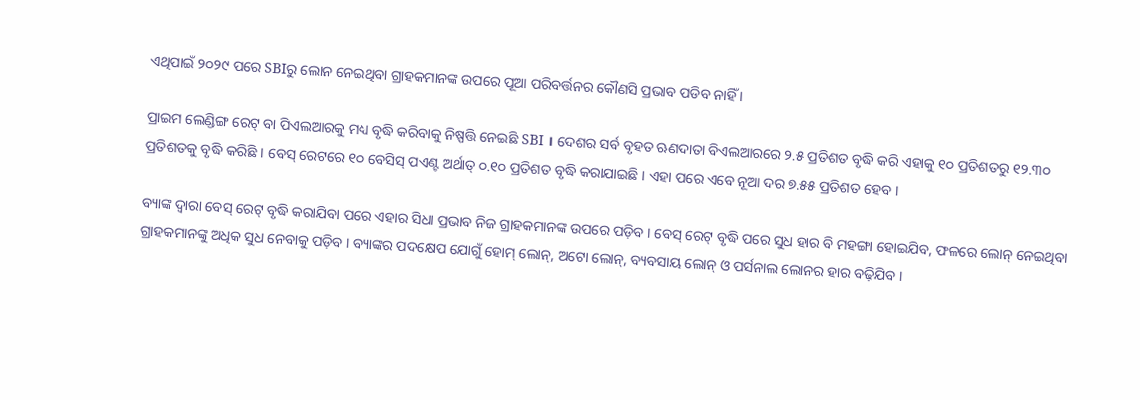ଏଥିପାଇଁ ୨୦୨୯ ପରେ SBIରୁ ଲୋନ ନେଇଥିବା ଗ୍ରାହକମାନଙ୍କ ଉପରେ ପୂଆ ପରିବର୍ତ୍ତନର କୌଣସି ପ୍ରଭାବ ପଡିବ ନାହିଁ ।

ପ୍ରାଇମ ଲେଣ୍ଡିଙ୍ଗ ରେଟ୍ ବା ପିଏଲଆରକୁ ମଧ୍ୟ ବୃଦ୍ଧି କରିବାକୁ ନିଷ୍ପତ୍ତି ନେଇଛି SBI । ଦେଶର ସର୍ବ ବୃହତ ଋଣଦାତା ବିଏଲଆରରେ ୨.୫ ପ୍ରତିଶତ ବୃଦ୍ଧି କରି ଏହାକୁ ୧୦ ପ୍ରତିଶତରୁ ୧୨.୩୦ ପ୍ରତିଶତକୁ ବୃଦ୍ଧି କରିଛି । ବେସ୍ ରେଟରେ ୧୦ ବେସିସ୍ ପଏଣ୍ଟ ଅର୍ଥାତ୍ ୦.୧୦ ପ୍ରତିଶତ ବୃଦ୍ଧି କରାଯାଇଛି । ଏହା ପରେ ଏବେ ନୂଆ ଦର ୭.୫୫ ପ୍ରତିଶତ ହେବ ।

ବ୍ୟାଙ୍କ ଦ୍ୱାରା ବେସ୍ ରେଟ୍ ବୃଦ୍ଧି କରାଯିବା ପରେ ଏହାର ସିଧା ପ୍ରଭାବ ନିଜ ଗ୍ରାହକମାନଙ୍କ ଉପରେ ପଡ଼ିବ । ବେସ୍ ରେଟ୍ ବୃଦ୍ଧି ପରେ ସୁଧ ହାର ବି ମହଙ୍ଗା ହୋଇଯିବ, ଫଳରେ ଲୋନ୍ ନେଇଥିବା ଗ୍ରାହକମାନଙ୍କୁ ଅଧିକ ସୁଧ ନେବାକୁ ପଡ଼ିବ । ବ୍ୟାଙ୍କର ପଦକ୍ଷେପ ଯୋଗୁଁ ହୋମ୍ ଲୋନ୍, ଅଟୋ ଲୋନ୍, ବ୍ୟବସାୟ ଲୋନ୍ ଓ ପର୍ସନାଲ ଲୋନର ହାର ବଢ଼ିଯିବ ।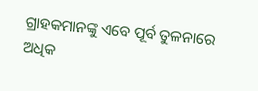ଗ୍ରାହକମାନଙ୍କୁ ଏବେ ପୂର୍ବ ତୁଳନାରେ ଅଧିକ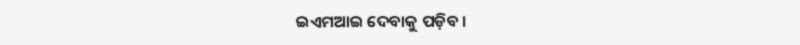ଇଏମଆଇ ଦେବାକୁ ପଡ଼ିବ ।